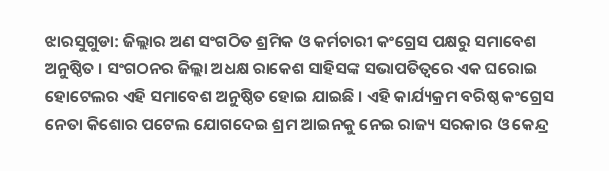ଝାରସୁଗୁଡା: ଜିଲ୍ଲାର ଅଣ ସଂଗଠିତ ଶ୍ରମିକ ଓ କର୍ମଚାରୀ କଂଗ୍ରେସ ପକ୍ଷରୁ ସମାବେଶ ଅନୁଷ୍ଠିତ । ସଂଗଠନର ଜିଲ୍ଲା ଅଧକ୍ଷ ରାକେଶ ସାହିସଙ୍କ ସଭାପତିତ୍ଵରେ ଏକ ଘରୋଇ ହୋଟେଲର ଏହି ସମାବେଶ ଅନୁଷ୍ଠିତ ହୋଇ ଯାଇଛି । ଏହି କାର୍ଯ୍ୟକ୍ରମ ବରିଷ୍ଠ କଂଗ୍ରେସ ନେତା କିଶୋର ପଟେଲ ଯୋଗଦେଇ ଶ୍ରମ ଆଇନକୁ ନେଇ ରାଜ୍ୟ ସରକାର ଓ କେନ୍ଦ୍ର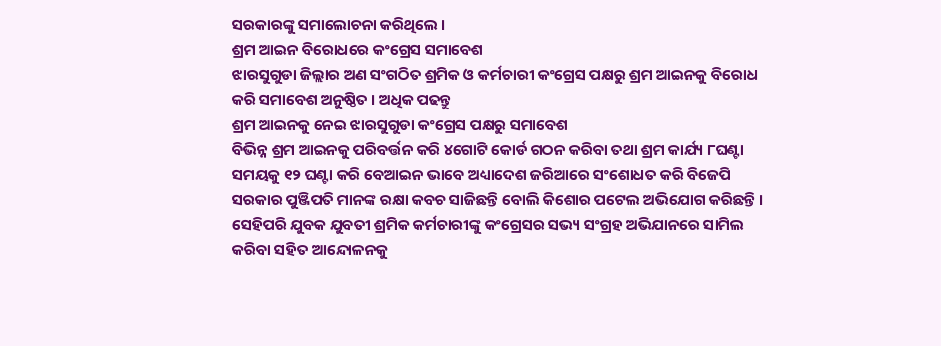ସରକାରଙ୍କୁ ସମାଲୋଚନା କରିଥିଲେ ।
ଶ୍ରମ ଆଇନ ବିରୋଧରେ କଂଗ୍ରେସ ସମାବେଶ
ଝାରସୁଗୁଡା ଜିଲ୍ଲାର ଅଣ ସଂଗଠିତ ଶ୍ରମିକ ଓ କର୍ମଚାରୀ କଂଗ୍ରେସ ପକ୍ଷରୁ ଶ୍ରମ ଆଇନକୁ ବିରୋଧ କରି ସମାବେଶ ଅନୁଷ୍ଠିତ । ଅଧିକ ପଢନ୍ତୁ
ଶ୍ରମ ଆଇନକୁ ନେଇ ଝାରସୁଗୁଡା କଂଗ୍ରେସ ପକ୍ଷରୁ ସମାବେଶ
ବିଭିନ୍ନ ଶ୍ରମ ଆଇନକୁ ପରିବର୍ତ୍ତନ କରି ୪ଗୋଟି କୋର୍ଡ ଗଠନ କରିବା ତଥା ଶ୍ରମ କାର୍ଯ୍ୟ ୮ଘଣ୍ଟା ସମୟକୁ ୧୨ ଘଣ୍ଟା କରି ବେଆଇନ ଭାବେ ଅଧ୍ୟାଦେଶ ଜରିଆରେ ସଂଶୋଧତ କରି ବିଜେପି ସରକାର ପୁଞ୍ଜିପତି ମାନଙ୍କ ରକ୍ଷା କବଚ ସାଜିଛନ୍ତି ବୋଲି କିଶୋର ପଟେଲ ଅଭିଯୋଗ କରିଛନ୍ତି । ସେହିପରି ଯୁବକ ଯୁବତୀ ଶ୍ରମିକ କର୍ମଚାରୀଙ୍କୁ କଂଗ୍ରେସର ସଭ୍ୟ ସଂଗ୍ରହ ଅଭିଯାନରେ ସାମିଲ କରିବା ସହିତ ଆନ୍ଦୋଳନକୁ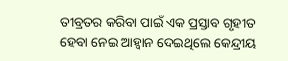ତୀବ୍ରତର କରିବା ପାଇଁ ଏକ ପ୍ରସ୍ତାବ ଗୃହୀତ ହେବା ନେଇ ଆହ୍ୱାନ ଦେଇଥିଲେ କେନ୍ଦ୍ରୀୟ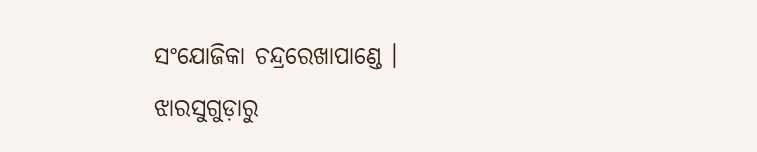ସଂଯୋଜିକା ଚନ୍ଦ୍ରରେଖାପାଣ୍ଡେ ।
ଝାରସୁଗୁଡ଼ାରୁ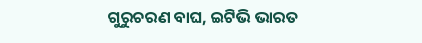ଗୁରୁଚରଣ ବାଘ, ଇଟିଭି ଭାରତ